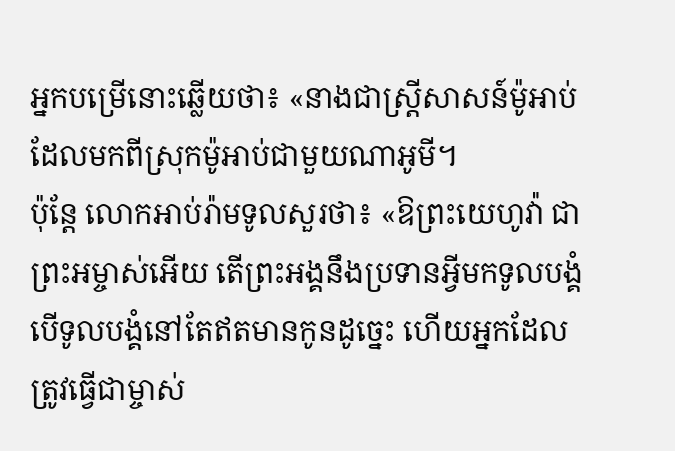អ្នកបម្រើនោះឆ្លើយថា៖ «នាងជាស្ត្រីសាសន៍ម៉ូអាប់ ដែលមកពីស្រុកម៉ូអាប់ជាមួយណាអូមី។
ប៉ុន្ដែ លោកអាប់រ៉ាមទូលសួរថា៖ «ឱព្រះយេហូវ៉ា ជាព្រះអម្ចាស់អើយ តើព្រះអង្គនឹងប្រទានអ្វីមកទូលបង្គំ បើទូលបង្គំនៅតែឥតមានកូនដូច្នេះ ហើយអ្នកដែលត្រូវធ្វើជាម្ចាស់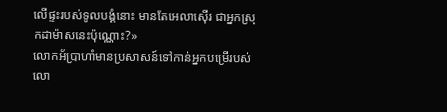លើផ្ទះរបស់ទូលបង្គំនោះ មានតែអេលាស៊ើរ ជាអ្នកស្រុកដាម៉ាសនេះប៉ុណ្ណោះ?»
លោកអ័ប្រាហាំមានប្រសាសន៍ទៅកាន់អ្នកបម្រើរបស់លោ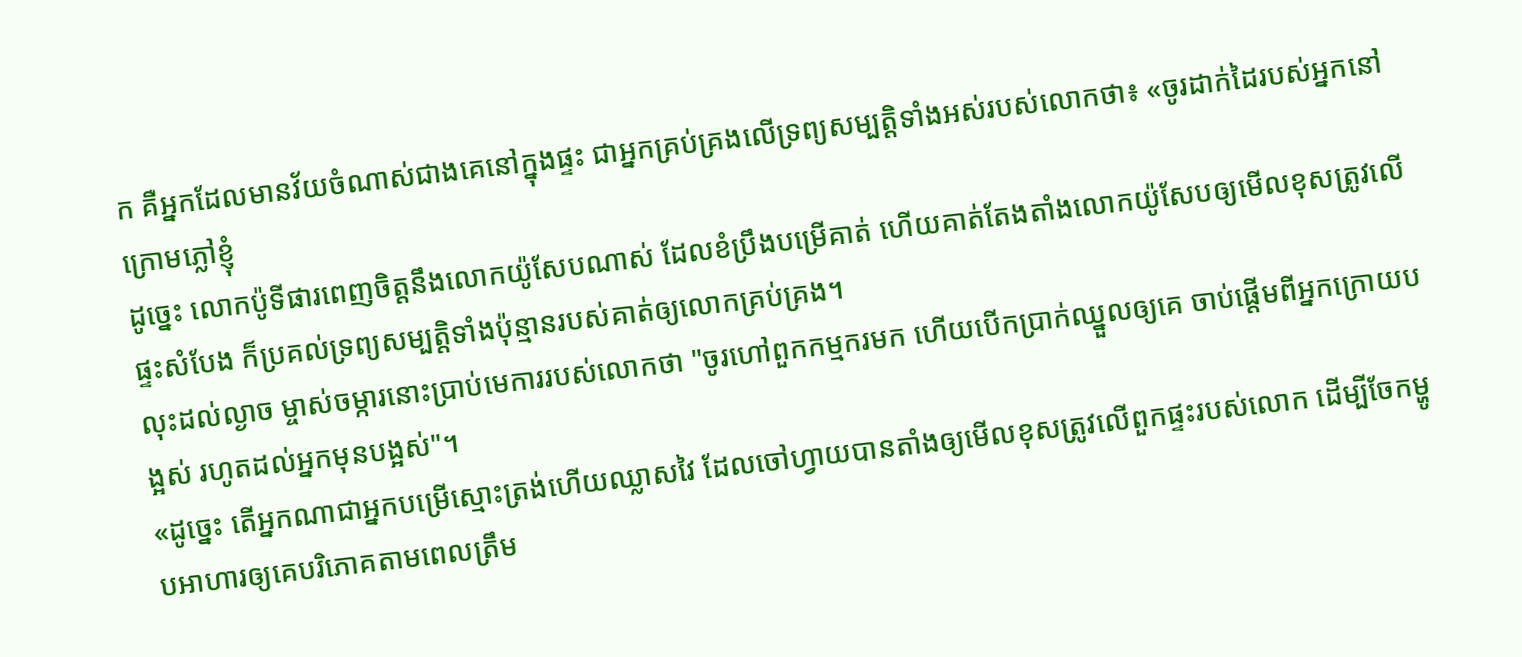ក គឺអ្នកដែលមានវ័យចំណាស់ជាងគេនៅក្នុងផ្ទះ ជាអ្នកគ្រប់គ្រងលើទ្រព្យសម្បត្តិទាំងអស់របស់លោកថា៖ «ចូរដាក់ដៃរបស់អ្នកនៅក្រោមភ្លៅខ្ញុំ
ដូច្នេះ លោកប៉ូទីផារពេញចិត្តនឹងលោកយ៉ូសែបណាស់ ដែលខំប្រឹងបម្រើគាត់ ហើយគាត់តែងតាំងលោកយ៉ូសែបឲ្យមើលខុសត្រូវលើផ្ទះសំបែង ក៏ប្រគល់ទ្រព្យសម្បត្តិទាំងប៉ុន្មានរបស់គាត់ឲ្យលោកគ្រប់គ្រង។
លុះដល់ល្ងាច ម្ចាស់ចម្ការនោះប្រាប់មេការរបស់លោកថា "ចូរហៅពួកកម្មករមក ហើយបើកប្រាក់ឈ្នួលឲ្យគេ ចាប់ផ្ដើមពីអ្នកក្រោយបង្អស់ រហូតដល់អ្នកមុនបង្អស់"។
«ដូច្នេះ តើអ្នកណាជាអ្នកបម្រើស្មោះត្រង់ហើយឈ្លាសវៃ ដែលចៅហ្វាយបានតាំងឲ្យមើលខុសត្រូវលើពួកផ្ទះរបស់លោក ដើម្បីចែកម្ហូបអាហារឲ្យគេបរិភោគតាមពេលត្រឹម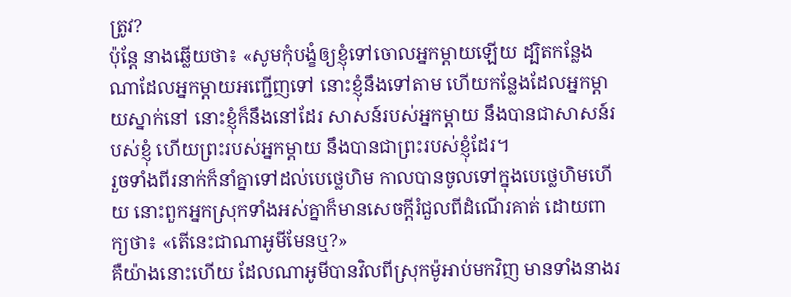ត្រូវ?
ប៉ុន្តែ នាងឆ្លើយថា៖ «សូមកុំបង្ខំឲ្យខ្ញុំទៅចោលអ្នកម្តាយឡើយ ដ្បិតកន្លែងណាដែលអ្នកម្តាយអញ្ជើញទៅ នោះខ្ញុំនឹងទៅតាម ហើយកន្លែងដែលអ្នកម្តាយស្នាក់នៅ នោះខ្ញុំក៏នឹងនៅដែរ សាសន៍របស់អ្នកម្តាយ នឹងបានជាសាសន៍របស់ខ្ញុំ ហើយព្រះរបស់អ្នកម្តាយ នឹងបានជាព្រះរបស់ខ្ញុំដែរ។
រួចទាំងពីរនាក់ក៏នាំគ្នាទៅដល់បេថ្លេហិម កាលបានចូលទៅក្នុងបេថ្លេហិមហើយ នោះពួកអ្នកស្រុកទាំងអស់គ្នាក៏មានសេចក្ដីរំជួលពីដំណើរគាត់ ដោយពាក្យថា៖ «តើនេះជាណាអូមីមែនឬ?»
គឺយ៉ាងនោះហើយ ដែលណាអូមីបានវិលពីស្រុកម៉ូអាប់មកវិញ មានទាំងនាងរ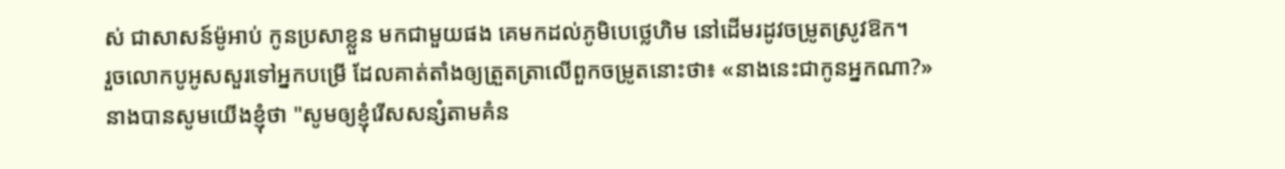ស់ ជាសាសន៍ម៉ូអាប់ កូនប្រសាខ្លួន មកជាមួយផង គេមកដល់ភូមិបេថ្លេហិម នៅដើមរដូវចម្រូតស្រូវឱក។
រួចលោកបូអូសសួរទៅអ្នកបម្រើ ដែលគាត់តាំងឲ្យត្រួតត្រាលើពួកចម្រូតនោះថា៖ «នាងនេះជាកូនអ្នកណា?»
នាងបានសូមយើងខ្ញុំថា "សូមឲ្យខ្ញុំរើសសន្សំតាមគំន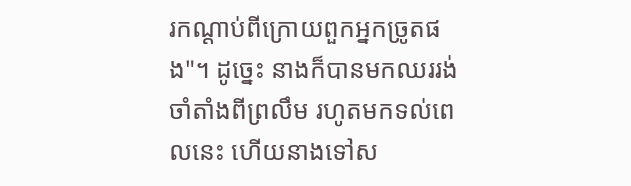រកណ្ដាប់ពីក្រោយពួកអ្នកច្រូតផង"។ ដូច្នេះ នាងក៏បានមកឈររង់ចាំតាំងពីព្រលឹម រហូតមកទល់ពេលនេះ ហើយនាងទៅស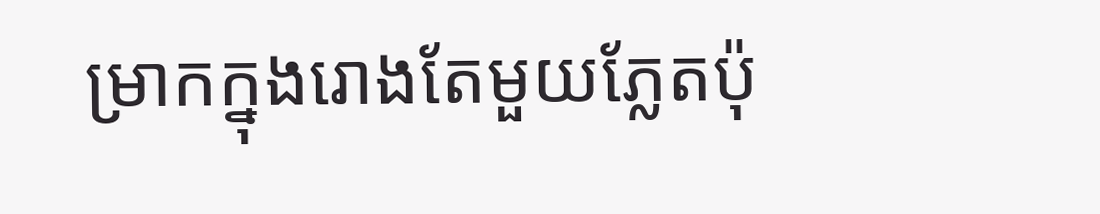ម្រាកក្នុងរោងតែមួយភ្លែតប៉ុ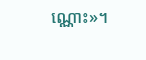ណ្ណោះ»។